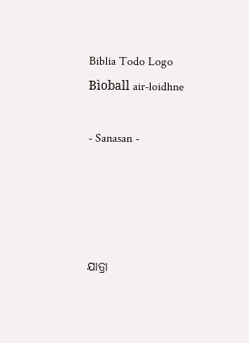Biblia Todo Logo
Bìoball air-loidhne

- Sanasan -




ଯାତ୍ରା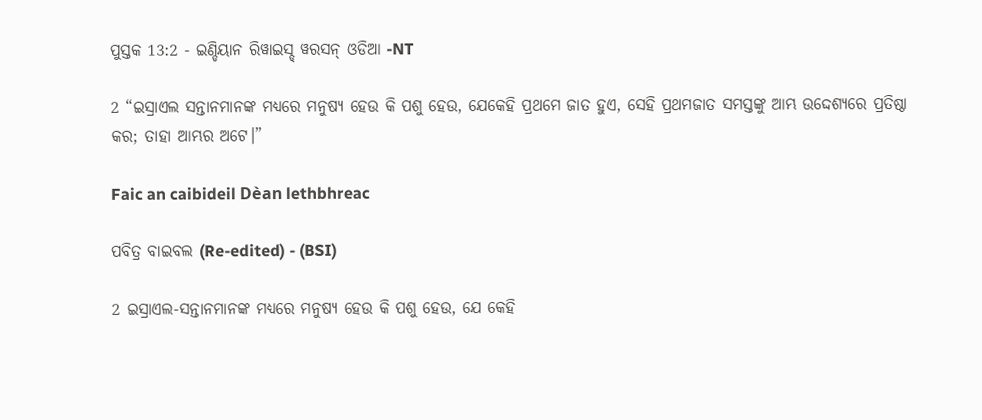ପୁସ୍ତକ 13:2 - ଇଣ୍ଡିୟାନ ରିୱାଇସ୍ଡ୍ ୱରସନ୍ ଓଡିଆ -NT

2 “ଇସ୍ରାଏଲ ସନ୍ତାନମାନଙ୍କ ମଧ୍ୟରେ ମନୁଷ୍ୟ ହେଉ କି ପଶୁ ହେଉ, ଯେକେହି ପ୍ରଥମେ ଜାତ ହୁଏ, ସେହି ପ୍ରଥମଜାତ ସମସ୍ତଙ୍କୁ ଆମ୍ଭ ଉଦ୍ଦେଶ୍ୟରେ ପ୍ରତିଷ୍ଠା କର; ତାହା ଆମ୍ଭର ଅଟେ।”

Faic an caibideil Dèan lethbhreac

ପବିତ୍ର ବାଇବଲ (Re-edited) - (BSI)

2 ଇସ୍ରାଏଲ-ସନ୍ତାନମାନଙ୍କ ମଧ୍ୟରେ ମନୁଷ୍ୟ ହେଉ କି ପଶୁ ହେଉ, ଯେ କେହି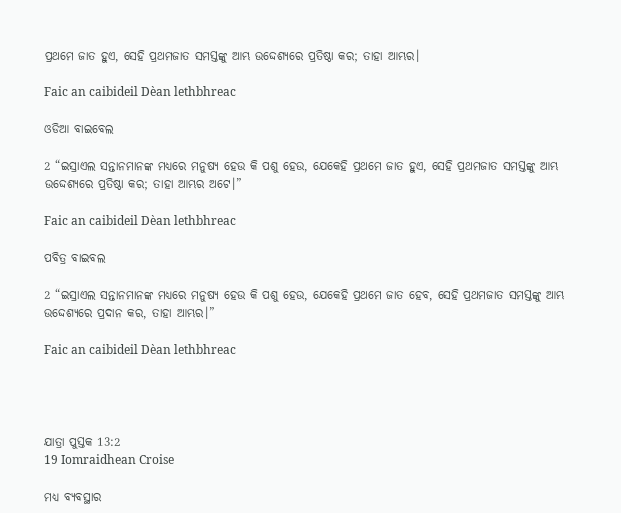ପ୍ରଥମେ ଜାତ ହୁଏ, ସେହି ପ୍ରଥମଜାତ ସମସ୍ତଙ୍କୁ ଆମ୍ଭ ଉଦ୍ଦେଶ୍ୟରେ ପ୍ରତିଷ୍ଠା କର; ତାହା ଆମ୍ଭର।

Faic an caibideil Dèan lethbhreac

ଓଡିଆ ବାଇବେଲ

2 “ଇସ୍ରାଏଲ ସନ୍ତାନମାନଙ୍କ ମଧ୍ୟରେ ମନୁଷ୍ୟ ହେଉ କି ପଶୁ ହେଉ, ଯେକେହି ପ୍ରଥମେ ଜାତ ହୁଏ, ସେହି ପ୍ରଥମଜାତ ସମସ୍ତଙ୍କୁ ଆମ୍ଭ ଉଦ୍ଦେଶ୍ୟରେ ପ୍ରତିଷ୍ଠା କର; ତାହା ଆମ୍ଭର ଅଟେ।”

Faic an caibideil Dèan lethbhreac

ପବିତ୍ର ବାଇବଲ

2 “ଇସ୍ରାଏଲ ସନ୍ତାନମାନଙ୍କ ମଧ୍ୟରେ ମନୁଷ୍ୟ ହେଉ କି ପଶୁ ହେଉ, ଯେକେହି ପ୍ରଥମେ ଜାତ ହେବ, ସେହି ପ୍ରଥମଜାତ ସମସ୍ତଙ୍କୁ ଆମ୍ଭ ଉଦ୍ଦେଶ୍ୟରେ ପ୍ରଦାନ କର, ତାହା ଆମ୍ଭର।”

Faic an caibideil Dèan lethbhreac




ଯାତ୍ରା ପୁସ୍ତକ 13:2
19 Iomraidhean Croise

ମଧ୍ୟ ବ୍ୟବସ୍ଥାର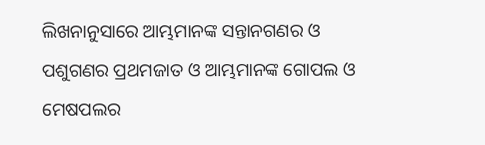ଲିଖନାନୁସାରେ ଆମ୍ଭମାନଙ୍କ ସନ୍ତାନଗଣର ଓ ପଶୁଗଣର ପ୍ରଥମଜାତ ଓ ଆମ୍ଭମାନଙ୍କ ଗୋପଲ ଓ ମେଷପଲର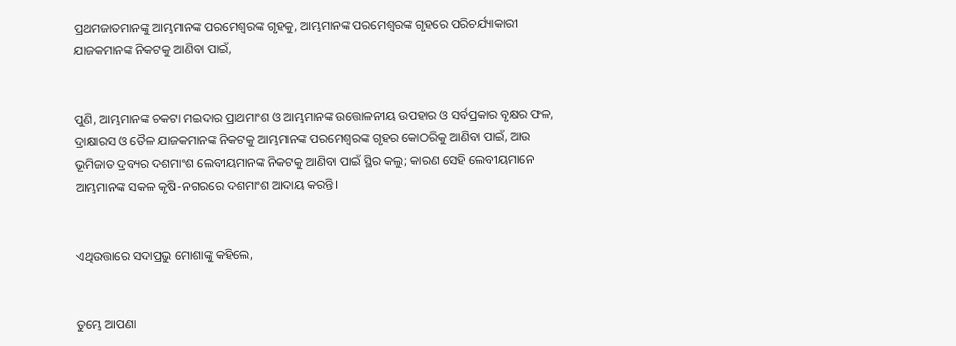ପ୍ରଥମଜାତମାନଙ୍କୁ ଆମ୍ଭମାନଙ୍କ ପରମେଶ୍ୱରଙ୍କ ଗୃହକୁ, ଆମ୍ଭମାନଙ୍କ ପରମେଶ୍ୱରଙ୍କ ଗୃହରେ ପରିଚର୍ଯ୍ୟାକାରୀ ଯାଜକମାନଙ୍କ ନିକଟକୁ ଆଣିବା ପାଇଁ,


ପୁଣି, ଆମ୍ଭମାନଙ୍କ ଚକଟା ମଇଦାର ପ୍ରାଥମାଂଶ ଓ ଆମ୍ଭମାନଙ୍କ ଉତ୍ତୋଳନୀୟ ଉପହାର ଓ ସର୍ବପ୍ରକାର ବୃକ୍ଷର ଫଳ, ଦ୍ରାକ୍ଷାରସ ଓ ତୈଳ ଯାଜକମାନଙ୍କ ନିକଟକୁ ଆମ୍ଭମାନଙ୍କ ପରମେଶ୍ୱରଙ୍କ ଗୃହର କୋଠରିକୁ ଆଣିବା ପାଇଁ, ଆଉ ଭୂମିଜାତ ଦ୍ରବ୍ୟର ଦଶମାଂଶ ଲେବୀୟମାନଙ୍କ ନିକଟକୁ ଆଣିବା ପାଇଁ ସ୍ଥିର କଲୁ; କାରଣ ସେହି ଲେବୀୟମାନେ ଆମ୍ଭମାନଙ୍କ ସକଳ କୃଷି-ନଗରରେ ଦଶମାଂଶ ଆଦାୟ କରନ୍ତି।


ଏଥିଉତ୍ତାରେ ସଦାପ୍ରଭୁ ମୋଶାଙ୍କୁ କହିଲେ,


ତୁମ୍ଭେ ଆପଣା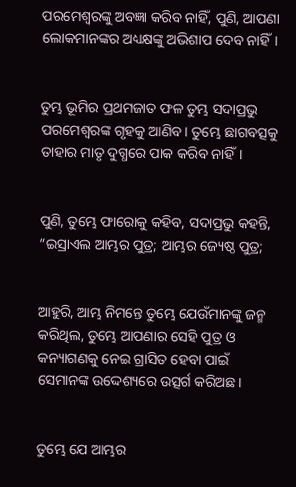ପରମେଶ୍ୱରଙ୍କୁ ଅବଜ୍ଞା କରିବ ନାହିଁ, ପୁଣି, ଆପଣା ଲୋକମାନଙ୍କର ଅଧ୍ୟକ୍ଷଙ୍କୁ ଅଭିଶାପ ଦେବ ନାହିଁ।


ତୁମ୍ଭ ଭୂମିର ପ୍ରଥମଜାତ ଫଳ ତୁମ୍ଭ ସଦାପ୍ରଭୁ ପରମେଶ୍ୱରଙ୍କ ଗୃହକୁ ଆଣିବ। ତୁମ୍ଭେ ଛାଗବତ୍ସକୁ ତାହାର ମାତୃ ଦୁଗ୍ଧରେ ପାକ କରିବ ନାହିଁ।


ପୁଣି, ତୁମ୍ଭେ ଫାରୋକୁ କହିବ, ସଦାପ୍ରଭୁ କହନ୍ତି, “ଇସ୍ରାଏଲ ଆମ୍ଭର ପୁତ୍ର; ଆମ୍ଭର ଜ୍ୟେଷ୍ଠ ପୁତ୍ର;


ଆହୁରି, ଆମ୍ଭ ନିମନ୍ତେ ତୁମ୍ଭେ ଯେଉଁମାନଙ୍କୁ ଜନ୍ମ କରିଥିଲ, ତୁମ୍ଭେ ଆପଣାର ସେହି ପୁତ୍ର ଓ କନ୍ୟାଗଣକୁ ନେଇ ଗ୍ରାସିତ ହେବା ପାଇଁ ସେମାନଙ୍କ ଉଦ୍ଦେଶ୍ୟରେ ଉତ୍ସର୍ଗ କରିଅଛ।


ତୁମ୍ଭେ ଯେ ଆମ୍ଭର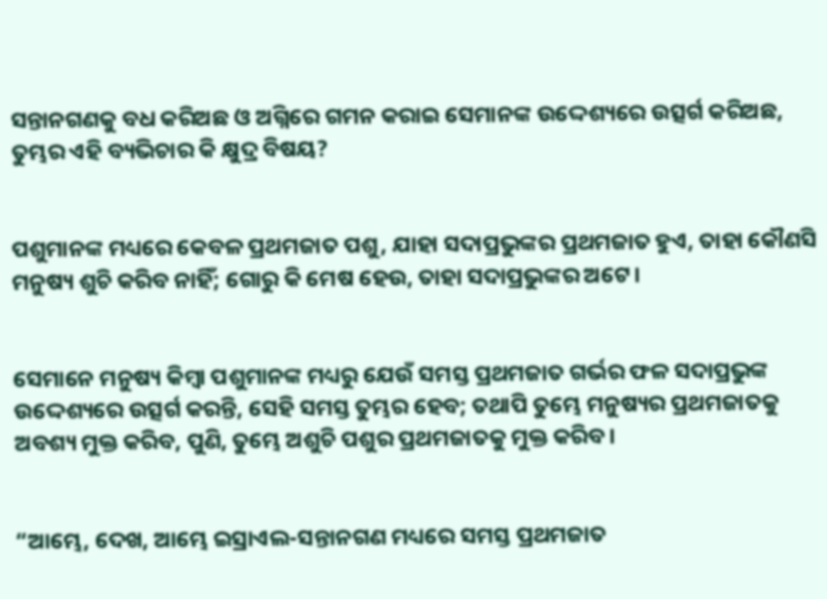ସନ୍ତାନଗଣକୁ ବଧ କରିଅଛ ଓ ଅଗ୍ନିରେ ଗମନ କରାଇ ସେମାନଙ୍କ ଉଦ୍ଦେଶ୍ୟରେ ଉତ୍ସର୍ଗ କରିଅଛ, ତୁମ୍ଭର ଏହି ବ୍ୟଭିଚାର କି କ୍ଷୁଦ୍ର ବିଷୟ?


ପଶୁମାନଙ୍କ ମଧ୍ୟରେ କେବଳ ପ୍ରଥମଜାତ ପଶୁ, ଯାହା ସଦାପ୍ରଭୁଙ୍କର ପ୍ରଥମଜାତ ହୁଏ, ତାହା କୌଣସି ମନୁଷ୍ୟ ଶୁଚି କରିବ ନାହିଁ; ଗୋରୁ କି ମେଷ ହେଉ, ତାହା ସଦାପ୍ରଭୁଙ୍କର ଅଟେ।


ସେମାନେ ମନୁଷ୍ୟ କିମ୍ବା ପଶୁମାନଙ୍କ ମଧ୍ୟରୁ ଯେଉଁ ସମସ୍ତ ପ୍ରଥମଜାତ ଗର୍ଭର ଫଳ ସଦାପ୍ରଭୁଙ୍କ ଉଦ୍ଦେଶ୍ୟରେ ଉତ୍ସର୍ଗ କରନ୍ତି, ସେହି ସମସ୍ତ ତୁମ୍ଭର ହେବ; ତଥାପି ତୁମ୍ଭେ ମନୁଷ୍ୟର ପ୍ରଥମଜାତକୁ ଅବଶ୍ୟ ମୁକ୍ତ କରିବ, ପୁଣି, ତୁମ୍ଭେ ଅଶୁଚି ପଶୁର ପ୍ରଥମଜାତକୁ ମୁକ୍ତ କରିବ।


“ଆମ୍ଭେ, ଦେଖ, ଆମ୍ଭେ ଇସ୍ରାଏଲ-ସନ୍ତାନଗଣ ମଧ୍ୟରେ ସମସ୍ତ ପ୍ରଥମଜାତ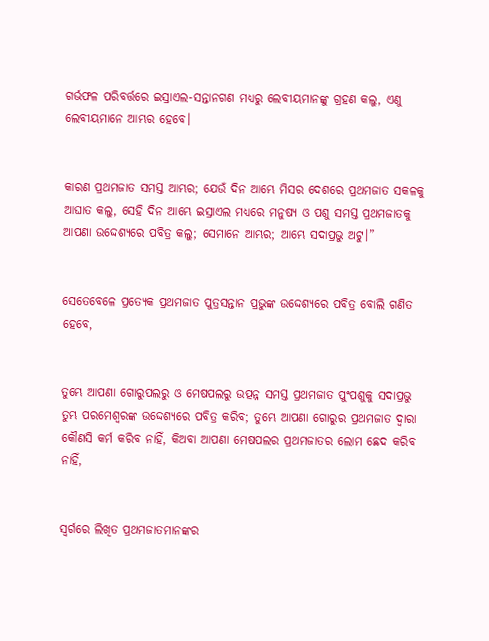ଗର୍ଭଫଳ ପରିବର୍ତ୍ତରେ ଇସ୍ରାଏଲ-ସନ୍ତାନଗଣ ମଧ୍ୟରୁ ଲେବୀୟମାନଙ୍କୁ ଗ୍ରହଣ କଲୁ, ଏଣୁ ଲେବୀୟମାନେ ଆମ୍ଭର ହେବେ।


କାରଣ ପ୍ରଥମଜାତ ସମସ୍ତ ଆମ୍ଭର; ଯେଉଁ ଦିନ ଆମ୍ଭେ ମିସର ଦେଶରେ ପ୍ରଥମଜାତ ସକଳକୁ ଆଘାତ କଲୁ, ସେହି ଦିନ ଆମ୍ଭେ ଇସ୍ରାଏଲ ମଧ୍ୟରେ ମନୁଷ୍ୟ ଓ ପଶୁ ସମସ୍ତ ପ୍ରଥମଜାତକୁ ଆପଣା ଉଦ୍ଦେଶ୍ୟରେ ପବିତ୍ର କଲୁ; ସେମାନେ ଆମ୍ଭର; ଆମ୍ଭେ ସଦାପ୍ରଭୁ ଅଟୁ।”


ସେତେବେଳେ ପ୍ରତ୍ୟେକ ପ୍ରଥମଜାତ ପୁତ୍ରସନ୍ତାନ ପ୍ରଭୁଙ୍କ ଉଦ୍ଦେଶ୍ୟରେ ପବିତ୍ର ବୋଲି ଗଣିତ ହେବେ,


ତୁମ୍ଭେ ଆପଣା ଗୋରୁପଲରୁ ଓ ମେଷପଲରୁ ଉତ୍ପନ୍ନ ସମସ୍ତ ପ୍ରଥମଜାତ ପୁଂପଶୁକୁ ସଦାପ୍ରଭୁ ତୁମ୍ଭ ପରମେଶ୍ୱରଙ୍କ ଉଦ୍ଦେଶ୍ୟରେ ପବିତ୍ର କରିବ; ତୁମ୍ଭେ ଆପଣା ଗୋରୁର ପ୍ରଥମଜାତ ଦ୍ୱାରା କୌଣସି କର୍ମ କରିବ ନାହିଁ, କିଅବା ଆପଣା ମେଷପଲର ପ୍ରଥମଜାତର ଲୋମ ଛେଦ କରିବ ନାହିଁ,


ସ୍ୱର୍ଗରେ ଲିଖିତ ପ୍ରଥମଜାତମାନଙ୍କର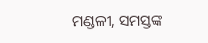ମଣ୍ଡଳୀ, ସମସ୍ତଙ୍କ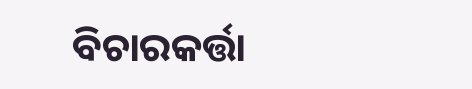ବିଚାରକର୍ତ୍ତା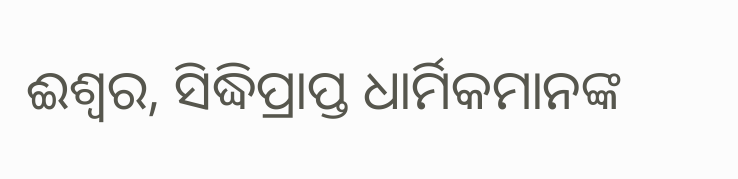ଈଶ୍ବର, ସିଦ୍ଧିପ୍ରାପ୍ତ ଧାର୍ମିକମାନଙ୍କ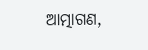ଆତ୍ମାଗଣ,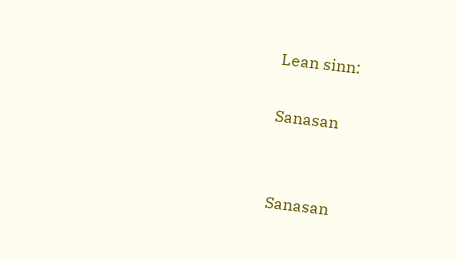Lean sinn:

Sanasan


Sanasan